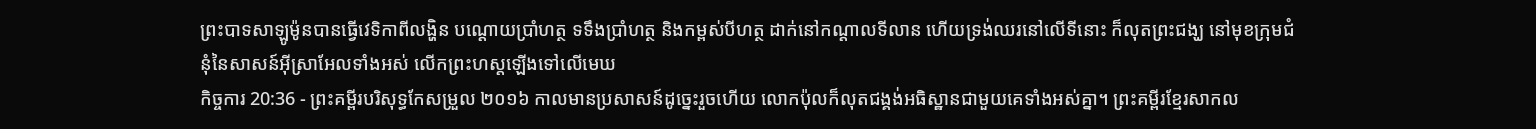ព្រះបាទសាឡូម៉ូនបានធ្វើវេទិកាពីលង្ហិន បណ្តោយប្រាំហត្ថ ទទឹងប្រាំហត្ថ និងកម្ពស់បីហត្ថ ដាក់នៅកណ្ដាលទីលាន ហើយទ្រង់ឈរនៅលើទីនោះ ក៏លុតព្រះជង្ឃ នៅមុខក្រុមជំនុំនៃសាសន៍អ៊ីស្រាអែលទាំងអស់ លើកព្រះហស្តឡើងទៅលើមេឃ
កិច្ចការ 20:36 - ព្រះគម្ពីរបរិសុទ្ធកែសម្រួល ២០១៦ កាលមានប្រសាសន៍ដូច្នេះរួចហើយ លោកប៉ុលក៏លុតជង្គង់អធិស្ឋានជាមួយគេទាំងអស់គ្នា។ ព្រះគម្ពីរខ្មែរសាកល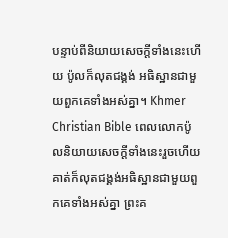បន្ទាប់ពីនិយាយសេចក្ដីទាំងនេះហើយ ប៉ូលក៏លុតជង្គង់ អធិស្ឋានជាមួយពួកគេទាំងអស់គ្នា។ Khmer Christian Bible ពេលលោកប៉ូលនិយាយសេចក្ដីទាំងនេះរួចហើយ គាត់ក៏លុតជង្គង់អធិស្ឋានជាមួយពួកគេទាំងអស់គ្នា ព្រះគ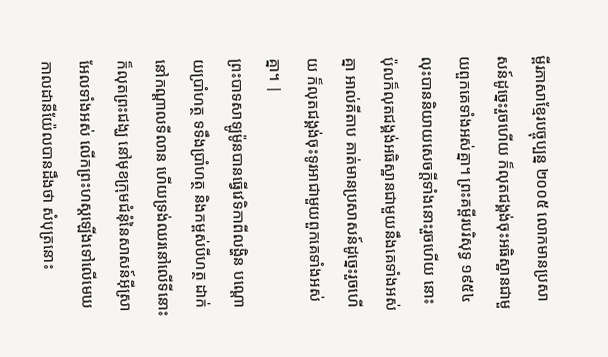ម្ពីរភាសាខ្មែរបច្ចុប្បន្ន ២០០៥ លោកមានប្រសាសន៍ដូច្នេះរួចហើយ ក៏លុតជង្គង់ចុះអធិស្ឋានជាមួយពួកគេទាំងអស់គ្នា។ ព្រះគម្ពីរបរិសុទ្ធ ១៩៥៤ លុះបាននិយាយសេចក្ដីទាំងនោះរួចហើយ នោះប៉ុលក៏លុតជង្គង់អធិស្ឋានជាមួយនឹងគេទាំងអស់គ្នា អាល់គីតាប គាត់មានប្រសាសន៍ដូច្នេះរួចហើយ ក៏លុតជង្គង់ចុះទូរអាជាមួយពួកគេទាំងអស់គ្នា។ |
ព្រះបាទសាឡូម៉ូនបានធ្វើវេទិកាពីលង្ហិន បណ្តោយប្រាំហត្ថ ទទឹងប្រាំហត្ថ និងកម្ពស់បីហត្ថ ដាក់នៅកណ្ដាលទីលាន ហើយទ្រង់ឈរនៅលើទីនោះ ក៏លុតព្រះជង្ឃ នៅមុខក្រុមជំនុំនៃសាសន៍អ៊ីស្រាអែលទាំងអស់ លើកព្រះហស្តឡើងទៅលើមេឃ
កាលដានីយ៉ែលបានដឹងថា សំបុត្រនោះ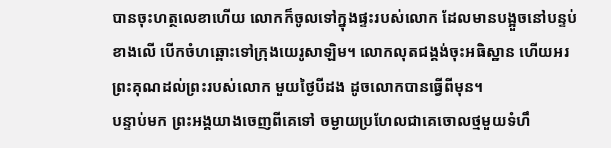បានចុះហត្ថលេខាហើយ លោកក៏ចូលទៅក្នុងផ្ទះរបស់លោក ដែលមានបង្អួចនៅបន្ទប់ខាងលើ បើកចំហឆ្ពោះទៅក្រុងយេរូសាឡិម។ លោកលុតជង្គង់ចុះអធិស្ឋាន ហើយអរព្រះគុណដល់ព្រះរបស់លោក មួយថ្ងៃបីដង ដូចលោកបានធ្វើពីមុន។
បន្ទាប់មក ព្រះអង្គយាងចេញពីគេទៅ ចម្ងាយប្រហែលជាគេចោលថ្មមួយទំហឹ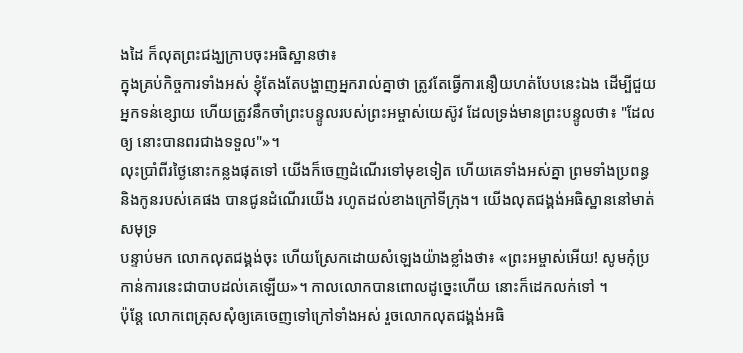ងដៃ ក៏លុតព្រះជង្ឃក្រាបចុះអធិស្ឋានថា៖
ក្នុងគ្រប់កិច្ចការទាំងអស់ ខ្ញុំតែងតែបង្ហាញអ្នករាល់គ្នាថា ត្រូវតែធ្វើការនឿយហត់បែបនេះឯង ដើម្បីជួយអ្នកទន់ខ្សោយ ហើយត្រូវនឹកចាំព្រះបន្ទូលរបស់ព្រះអម្ចាស់យេស៊ូវ ដែលទ្រង់មានព្រះបន្ទូលថា៖ "ដែលឲ្យ នោះបានពរជាងទទួល"»។
លុះប្រាំពីរថ្ងៃនោះកន្លងផុតទៅ យើងក៏ចេញដំណើរទៅមុខទៀត ហើយគេទាំងអស់គ្នា ព្រមទាំងប្រពន្ធ និងកូនរបស់គេផង បានជូនដំណើរយើង រហូតដល់ខាងក្រៅទីក្រុង។ យើងលុតជង្គង់អធិស្ឋាននៅមាត់សមុទ្រ
បន្ទាប់មក លោកលុតជង្គង់ចុះ ហើយស្រែកដោយសំឡេងយ៉ាងខ្លាំងថា៖ «ព្រះអម្ចាស់អើយ! សូមកុំប្រកាន់ការនេះជាបាបដល់គេឡើយ»។ កាលលោកបានពោលដូច្នេះហើយ នោះក៏ដេកលក់ទៅ ។
ប៉ុន្ដែ លោកពេត្រុសសុំឲ្យគេចេញទៅក្រៅទាំងអស់ រួចលោកលុតជង្គង់អធិ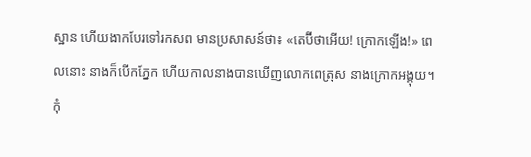ស្ឋាន ហើយងាកបែរទៅរកសព មានប្រសាសន៍ថា៖ «តេប៊ីថាអើយ! ក្រោកឡើង!» ពេលនោះ នាងក៏បើកភ្នែក ហើយកាលនាងបានឃើញលោកពេត្រុស នាងក្រោកអង្គុយ។
កុំ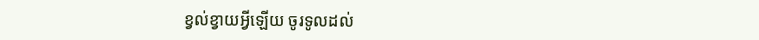ខ្វល់ខ្វាយអ្វីឡើយ ចូរទូលដល់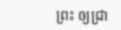ព្រះ ឲ្យជ្រា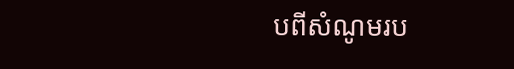បពីសំណូមរប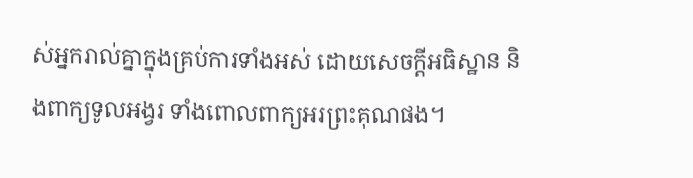ស់អ្នករាល់គ្នាក្នុងគ្រប់ការទាំងអស់ ដោយសេចក្ដីអធិស្ឋាន និងពាក្យទូលអង្វរ ទាំងពោលពាក្យអរព្រះគុណផង។